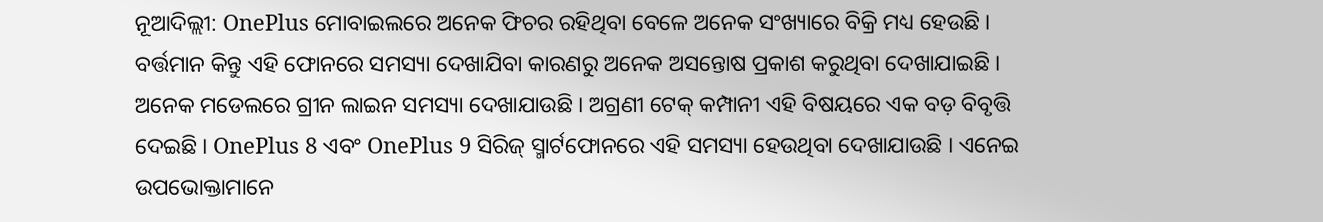ନୂଆଦିଲ୍ଲୀ: OnePlus ମୋବାଇଲରେ ଅନେକ ଫିଚର ରହିଥିବା ବେଳେ ଅନେକ ସଂଖ୍ୟାରେ ବିକ୍ରି ମଧ୍ୟ ହେଉଛି । ବର୍ତ୍ତମାନ କିନ୍ତୁ ଏହି ଫୋନରେ ସମସ୍ୟା ଦେଖାଯିବା କାରଣରୁ ଅନେକ ଅସନ୍ତୋଷ ପ୍ରକାଶ କରୁଥିବା ଦେଖାଯାଇଛି । ଅନେକ ମଡେଲରେ ଗ୍ରୀନ ଲାଇନ ସମସ୍ୟା ଦେଖାଯାଉଛି । ଅଗ୍ରଣୀ ଟେକ୍ କମ୍ପାନୀ ଏହି ବିଷୟରେ ଏକ ବଡ଼ ବିବୃତ୍ତି ଦେଇଛି । OnePlus 8 ଏବଂ OnePlus 9 ସିରିଜ୍ ସ୍ମାର୍ଟଫୋନରେ ଏହି ସମସ୍ୟା ହେଉଥିବା ଦେଖାଯାଉଛି । ଏନେଇ ଉପଭୋକ୍ତାମାନେ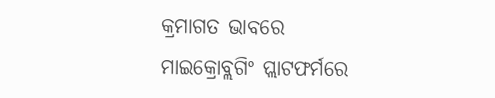କ୍ରମାଗତ ଭାବରେ ମାଇକ୍ରୋବ୍ଲଗିଂ ପ୍ଲାଟଫର୍ମରେ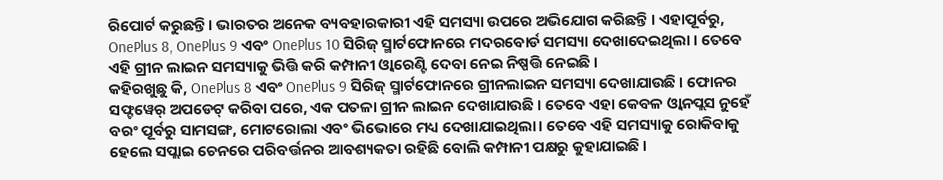ରିପୋର୍ଟ କରୁଛନ୍ତି । ଭାରତର ଅନେକ ବ୍ୟବହାରକାରୀ ଏହି ସମସ୍ୟା ଉପରେ ଅଭିଯୋଗ କରିଛନ୍ତି । ଏହାପୂର୍ବରୁ, OnePlus 8, OnePlus 9 ଏବଂ OnePlus 10 ସିରିଜ୍ ସ୍ମାର୍ଟଫୋନରେ ମଦରବୋର୍ଡ ସମସ୍ୟା ଦେଖାଦେଇଥିଲା । ତେବେ ଏହି ଗ୍ରୀନ ଲାଇନ ସମସ୍ୟାକୁ ଭିତ୍ତି କରି କମ୍ପାନୀ ଓ୍ବାରେଣ୍ଟି ଦେବା ନେଇ ନିଷ୍ପତ୍ତି ନେଇଛି ।
କହିରଖୁଛୁ କି, OnePlus 8 ଏବଂ OnePlus 9 ସିରିଜ୍ ସ୍ମାର୍ଟଫୋନରେ ଗ୍ରୀନଲାଇନ ସମସ୍ୟା ଦେଖାଯାଉଛି । ଫୋନର ସଫ୍ଟୱେର୍ ଅପଡେଟ୍ କରିବା ପରେ, ଏକ ପତଳା ଗ୍ରୀନ ଲାଇନ ଦେଖାଯାଉଛି । ତେବେ ଏହା କେବଳ ଓ୍ବାନପ୍ଲସ ନୁହେଁ ବରଂ ପୂର୍ବରୁ ସାମସଙ୍ଗ, ମୋଟରୋଲା ଏବଂ ଭିଭୋରେ ମଧ୍ୟ ଦେଖାଯାଇଥିଲା। ତେବେ ଏହି ସମସ୍ୟାକୁ ରୋକିବାକୁ ହେଲେ ସପ୍ଲାଇ ଚେନରେ ପରିବର୍ତ୍ତନର ଆବଶ୍ୟକତା ରହିଛି ବୋଲି କମ୍ପାନୀ ପକ୍ଷରୁ କୁହାଯାଇଛି ।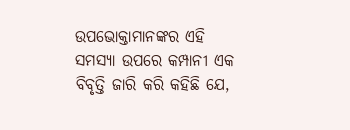ଉପଭୋକ୍ତାମାନଙ୍କର ଏହି ସମସ୍ୟା ଉପରେ କମ୍ପାନୀ ଏକ ବିବୃତ୍ତି ଜାରି କରି କହିଛି ଯେ,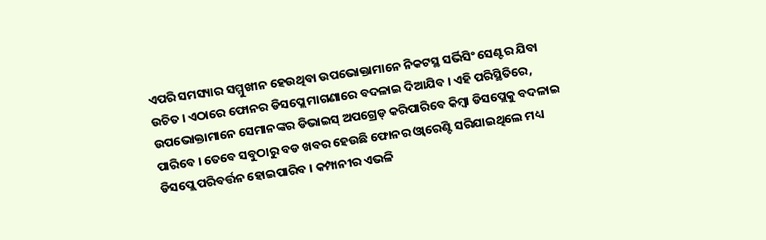ଏପରି ସମସ୍ୟାର ସମ୍ମୁଖୀନ ହେଉଥିବା ଉପଭୋକ୍ତାମାନେ ନିକଟସ୍ଥ ସର୍ଭିସିଂ ସେଣ୍ଟର ଯିବା ଉଚିତ । ଏଠାରେ ଫୋନର ଡିସପ୍ଲେ ମାଗଣାରେ ବଦଳାଇ ଦିଆଯିବ । ଏହି ପରିସ୍ଥିତିରେ, ଉପଭୋକ୍ତାମାନେ ସେମାନଙ୍କର ଡିଭାଇସ୍ ଅପଗ୍ରେଡ୍ କରିପାରିବେ କିମ୍ବା ଡିସପ୍ଲେକୁ ବଦଳାଇ ପାରିବେ । ତେବେ ସବୁଠାରୁ ବଡ ଖବର ହେଉଛି ଫୋନର ଓ୍ବାରେଣ୍ଟି ସରିଯାଇଥିଲେ ମଧ୍ୟ ଡିସପ୍ଲେ ପରିବର୍ତ୍ତନ ହୋଇପାରିବ । କମ୍ପାନୀର ଏଭଳି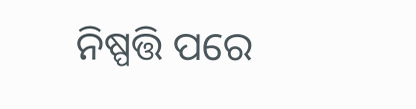ନିଷ୍ପତ୍ତି ପରେ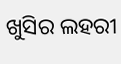ଖୁସିର ଲହରୀ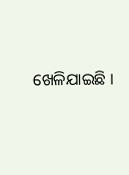ଖେଳିଯାଇଛି ।